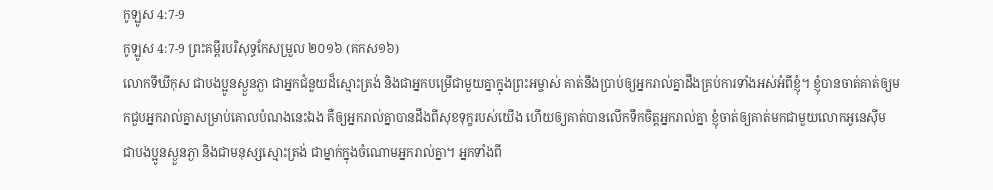កូឡូស 4:7-9
កូឡូស 4:7-9 ព្រះគម្ពីរបរិសុទ្ធកែសម្រួល ២០១៦ (គកស១៦)
លោកទីឃីកុស ជាបងប្អូនស្ងួនភ្ងា ជាអ្នកជំនួយដ៏ស្មោះត្រង់ និងជាអ្នកបម្រើជាមួយគ្នាក្នុងព្រះអម្ចាស់ គាត់នឹងប្រាប់ឲ្យអ្នករាល់គ្នាដឹងគ្រប់ការទាំងអស់អំពីខ្ញុំ។ ខ្ញុំបានចាត់គាត់ឲ្យមកជួបអ្នករាល់គ្នាសម្រាប់គោលបំណងនេះឯង គឺឲ្យអ្នករាល់គ្នាបានដឹងពីសុខទុក្ខរបស់យើង ហើយឲ្យគាត់បានលើកទឹកចិត្តអ្នករាល់គ្នា ខ្ញុំចាត់ឲ្យគាត់មកជាមួយលោកអូនេស៊ីម ជាបងប្អូនស្ងួនភ្ងា និងជាមនុស្សស្មោះត្រង់ ជាម្នាក់ក្នុងចំណោមអ្នករាល់គ្នា។ អ្នកទាំងពី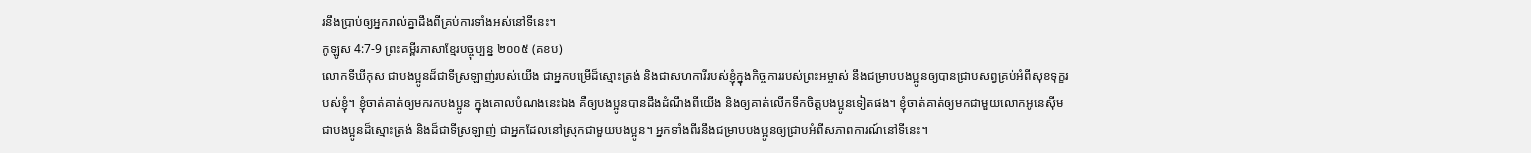រនឹងប្រាប់ឲ្យអ្នករាល់គ្នាដឹងពីគ្រប់ការទាំងអស់នៅទីនេះ។
កូឡូស 4:7-9 ព្រះគម្ពីរភាសាខ្មែរបច្ចុប្បន្ន ២០០៥ (គខប)
លោកទីឃីកុស ជាបងប្អូនដ៏ជាទីស្រឡាញ់របស់យើង ជាអ្នកបម្រើដ៏ស្មោះត្រង់ និងជាសហការីរបស់ខ្ញុំក្នុងកិច្ចការរបស់ព្រះអម្ចាស់ នឹងជម្រាបបងប្អូនឲ្យបានជ្រាបសព្វគ្រប់អំពីសុខទុក្ខរបស់ខ្ញុំ។ ខ្ញុំចាត់គាត់ឲ្យមករកបងប្អូន ក្នុងគោលបំណងនេះឯង គឺឲ្យបងប្អូនបានដឹងដំណឹងពីយើង និងឲ្យគាត់លើកទឹកចិត្តបងប្អូនទៀតផង។ ខ្ញុំចាត់គាត់ឲ្យមកជាមួយលោកអូនេស៊ីម ជាបងប្អូនដ៏ស្មោះត្រង់ និងដ៏ជាទីស្រឡាញ់ ជាអ្នកដែលនៅស្រុកជាមួយបងប្អូន។ អ្នកទាំងពីរនឹងជម្រាបបងប្អូនឲ្យជ្រាបអំពីសភាពការណ៍នៅទីនេះ។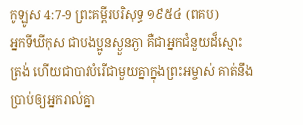កូឡូស 4:7-9 ព្រះគម្ពីរបរិសុទ្ធ ១៩៥៤ (ពគប)
អ្នកទីឃីកុស ជាបងប្អូនស្ងួនភ្ងា គឺជាអ្នកជំនួយដ៏ស្មោះត្រង់ ហើយជាបាវបំរើជាមួយគ្នាក្នុងព្រះអម្ចាស់ គាត់នឹងប្រាប់ឲ្យអ្នករាល់គ្នា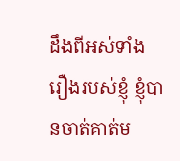ដឹងពីអស់ទាំងរឿងរបស់ខ្ញុំ ខ្ញុំបានចាត់គាត់ម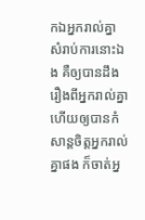កឯអ្នករាល់គ្នា សំរាប់ការនោះឯង គឺឲ្យបានដឹងរឿងពីអ្នករាល់គ្នា ហើយឲ្យបានកំសាន្តចិត្តអ្នករាល់គ្នាផង ក៏ចាត់អ្ន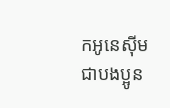កអូនេស៊ីម ជាបងប្អូន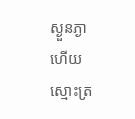ស្ងួនភ្ងា ហើយស្មោះត្រ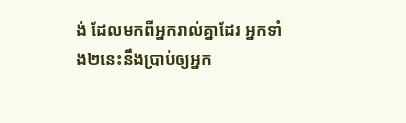ង់ ដែលមកពីអ្នករាល់គ្នាដែរ អ្នកទាំង២នេះនឹងប្រាប់ឲ្យអ្នក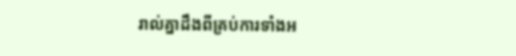រាល់គ្នាដឹងពីគ្រប់ការទាំងអ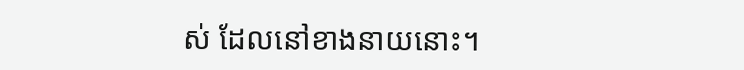ស់ ដែលនៅខាងនាយនោះ។